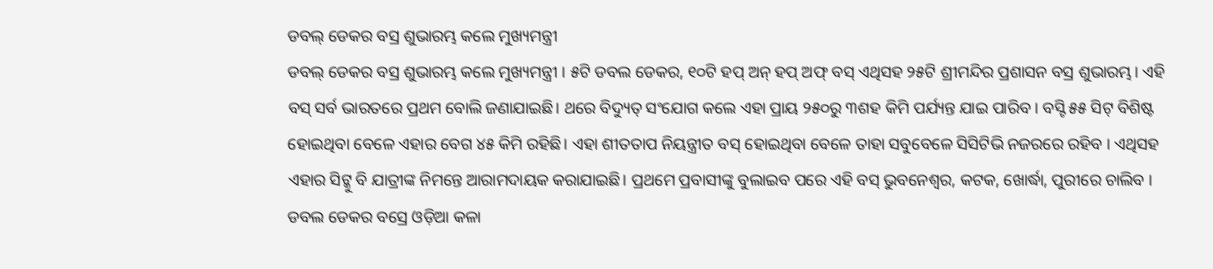ଡବଲ୍ ଡେକର ବସ୍ର ଶୁଭାରମ୍ଭ କଲେ ମୁଖ୍ୟମନ୍ତ୍ରୀ
ଡବଲ୍ ଡେକର ବସ୍ର ଶୁଭାରମ୍ଭ କଲେ ମୁଖ୍ୟମନ୍ତ୍ରୀ । ୫ଟି ଡବଲ ଡେକର, ୧୦ଟି ହପ୍ ଅନ୍ ହପ୍ ଅଫ୍ ବସ୍ ଏଥିସହ ୨୫ଟି ଶ୍ରୀମନ୍ଦିର ପ୍ରଶାସନ ବସ୍ର ଶୁଭାରମ୍ଭ। ଏହି ବସ୍ ସର୍ବ ଭାରତରେ ପ୍ରଥମ ବୋଲି ଜଣାଯାଇଛି। ଥରେ ବିଦ୍ୟୁତ୍ ସଂଯୋଗ କଲେ ଏହା ପ୍ରାୟ ୨୫୦ରୁ ୩ଶହ କିମି ପର୍ଯ୍ୟନ୍ତ ଯାଇ ପାରିବ । ବସ୍ଟି ୫୫ ସିଟ୍ ବିଶିଷ୍ଟ ହୋଇଥିବା ବେଳେ ଏହାର ବେଗ ୪୫ କିମି ରହିଛି। ଏହା ଶୀତତାପ ନିୟନ୍ତ୍ରୀତ ବସ୍ ହୋଇଥିବା ବେଳେ ତାହା ସବୁବେଳେ ସିସିଟିଭି ନଜରରେ ରହିବ । ଏଥିସହ ଏହାର ସିଟ୍କୁ ବି ଯାତ୍ରୀଙ୍କ ନିମନ୍ତେ ଆରାମଦାୟକ କରାଯାଇଛି। ପ୍ରଥମେ ପ୍ରବାସୀଙ୍କୁ ବୁଲାଇବ ପରେ ଏହି ବସ୍ ଭୁବନେଶ୍ୱର, କଟକ, ଖୋର୍ଦ୍ଧା, ପୁରୀରେ ଚାଲିବ । ଡବଲ ଡେକର ବସ୍ରେ ଓଡ଼ିଆ କଳା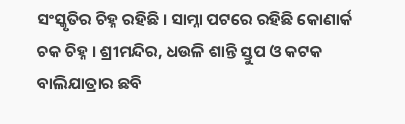ସଂସ୍କୃତିର ଚିହ୍ନ ରହିଛି । ସାମ୍ନା ପଟରେ ରହିଛି କୋଣାର୍କ ଚକ ଚିହ୍ନ । ଶ୍ରୀମନ୍ଦିର, ଧଉଳି ଶାନ୍ତି ସ୍ତୁପ ଓ କଟକ ବାଲିଯାତ୍ରାର ଛବି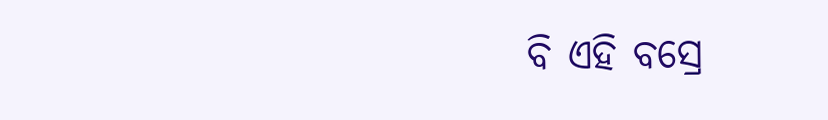ବି ଏହି ବସ୍ରେ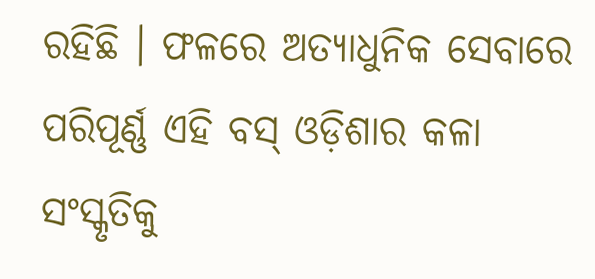ରହିଛି । ଫଳରେ ଅତ୍ୟାଧୁନିକ ସେବାରେ ପରିପୂର୍ଣ୍ଣ ଏହି ବସ୍ ଓଡ଼ିଶାର କଳା ସଂସ୍କୃତିକୁ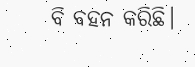ବି ବହନ କରିଛି।